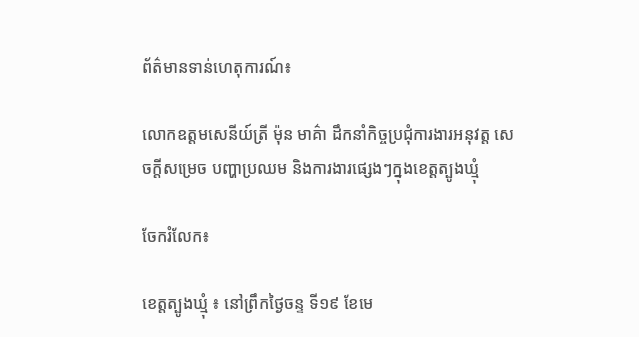ព័ត៌មានទាន់ហេតុការណ៍៖

លោកឧត្តមសេនីយ៍ត្រី ម៉ុន មាគ៌ា ដឹកនាំកិច្ចប្រជុំការងារអនុវត្ត សេចក្តីសម្រេច បញ្ហាប្រឈម និងការងារផ្សេងៗក្នុងខេត្តត្បូងឃ្មុំ

ចែករំលែក៖

ខេត្តត្បូងឃ្មុំ ៖ នៅព្រឹកថ្ងៃចន្ទ ទី១៩ ខែមេ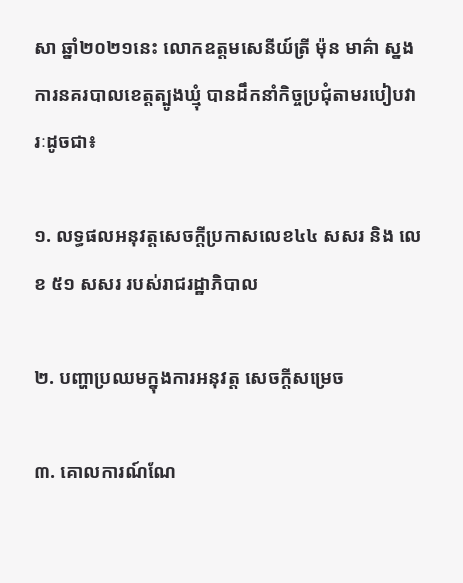សា ឆ្នាំ២០២១នេះ លោកឧត្តមសេនីយ៍ត្រី ម៉ុន មាគ៌ា ស្នងការនគរបាលខេត្តត្បូងឃ្មុំ បានដឹកនាំកិច្ចប្រជុំតាមរបៀបវារៈដូចជា៖

១. លទ្ធផលអនុវត្តសេចក្តីប្រកាសលេខ៤៤ សសរ និង លេខ ៥១ សសរ របស់រាជរដ្ឋាភិបាល

២. បញ្ហាប្រឈមក្នុងការអនុវត្ត សេចក្ដីសម្រេច

៣. គោលការណ៍ណែ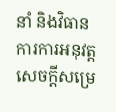នាំ និងវិធានការការអនុវត្តសេចក្តីសម្រេ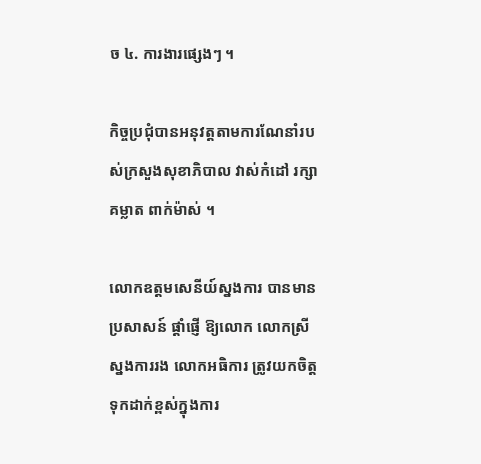ច ៤. ការងារផ្សេងៗ ។

កិច្ចប្រជុំបានអនុវត្តតាមការណែនាំរបស់ក្រសួងសុខាភិបាល វាស់កំដៅ រក្សាគម្លាត ពាក់ម៉ាស់ ។

លោកឧត្តមសេនីយ៍ស្នងការ បានមានប្រសាសន៍ ផ្តាំផ្ញើ ឱ្យលោក លោកស្រី ស្នងការរង លោកអធិការ ត្រូវយកចិត្តទុកដាក់ខ្ពស់ក្នុងការ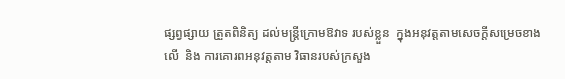ផ្សព្វផ្សាយ ត្រួតពិនិត្យ ដល់មន្ត្រីក្រោមឱវាទ របស់ខ្លួន  ក្នុងអនុវត្តតាមសេចក្តីសម្រេចខាងលើ  និង ការគោរពអនុវត្តតាម វិធានរបស់ក្រសួង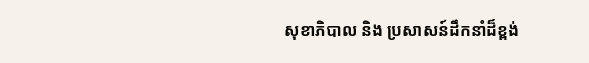សុខាភិបាល និង ប្រសាសន៍ដឹកនាំដ៏ខ្ពង់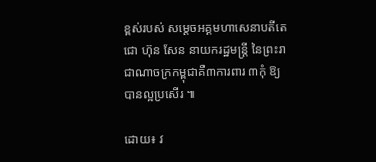ខ្ពស់របស់ សម្ដេចអគ្គមហាសេនាបតីតេជោ ហ៊ុន សែន នាយករដ្ឋមន្ត្រី នៃព្រះរាជាណាចក្រកម្ពុជាគឺ៣ការពារ ៣កុំ ឱ្យបានល្អប្រសើរ ៕

ដោយ៖ វ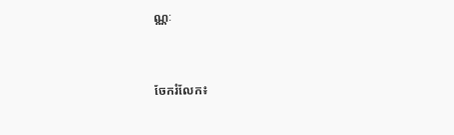ណ្ណៈ


ចែករំលែក៖